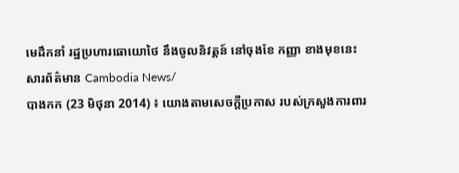មេដឹកនាំ រដ្ឋប្រហារធោយោថៃ នឹងចូលនិវត្តន៍ នៅចុងខែ កញ្ញា ខាងមុខនេះ
សារព័ត៌មាន Cambodia News/
បាងកក (23 មិថុនា 2014) ៖ យោងតាមសេចក្តីប្រកាស របស់ក្រសួងការពារ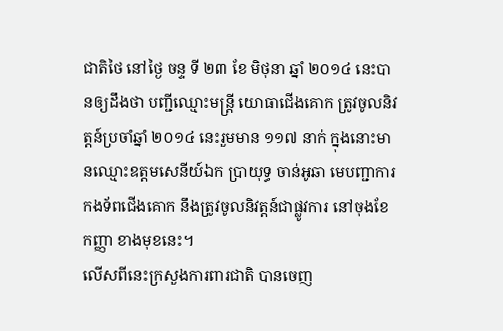ជាតិថៃ នៅថ្ងៃ ចន្ទ ទី ២៣ ខែ មិថុនា ឆ្នាំ ២០១៤ នេះបានឲ្យដឹងថា បញ្ជីឈ្មោះមន្រ្តី យោធាជើងគោក ត្រូវចូលនិវត្តន៍ប្រចាំឆ្នាំ ២០១៤ នេះរួមមាន ១១៧ នាក់ ក្នុងនោះមានឈ្មោះឧត្តមសេនីយ៍ឯក ប្រាយុទ្ធ ចាន់អូឆា មេបញ្ជាការ កងទ័ពជើងគោក នឹងត្រូវចូលនិវត្តន៍ជាផ្លូវការ នៅចុងខែ កញ្ញា ខាងមុខនេះ។
លើសពីនេះក្រសួងការពារជាតិ បានចេញ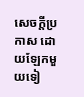សេចក្តីប្រកាស ដោយឡែកមួយទៀ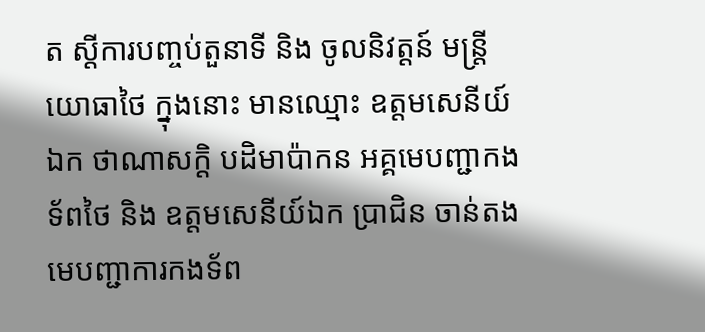ត ស្តីការបញ្ចប់តួនាទី និង ចូលនិវត្តន៍ មន្រ្តីយោធាថៃ ក្នុងនោះ មានឈ្មោះ ឧត្តមសេនីយ៍ឯក ថាណាសក្តិ បដិមាប៉ាកន អគ្គមេបញ្ជាកងទ័ពថៃ និង ឧត្តមសេនីយ៍ឯក ប្រាជិន ចាន់តង មេបញ្ជាការកងទ័ព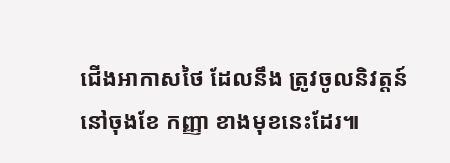ជើងអាកាសថៃ ដែលនឹង ត្រូវចូលនិវត្តន៍ នៅចុងខែ កញ្ញា ខាងមុខនេះដែរ៕